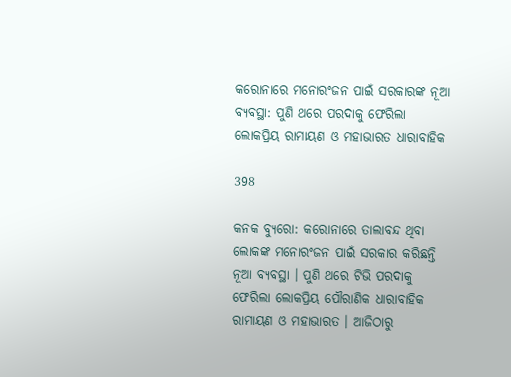କରୋନାରେ ମନୋରଂଜନ ପାଇଁ ସରକାରଙ୍କ ନୂଆ ବ୍ୟବସ୍ଥା: ପୁଣି ଥରେ ପରଦାକୁ ଫେରିଲା ଲୋକପ୍ରିୟ ରାମାୟଣ ଓ ମହାଭାରତ ଧାରାବାହିକ

398

କନକ ବ୍ୟୁରୋ: କରୋନାରେ ତାଲାବନ୍ଦ ଥିବା ଲୋକଙ୍କ ମନୋରଂଜନ ପାଇଁ ସରକାର କରିଛନ୍ତି ନୂଆ ବ୍ୟବସ୍ଥା । ପୁଣି ଥରେ ଟିଭି ପରଦାକୁ ଫେରିଲା ଲୋକପ୍ରିୟ ପୌରାଣିକ ଧାରାବାହିକ ରାମାୟଣ ଓ ମହାଭାରତ । ଆଜିଠାରୁ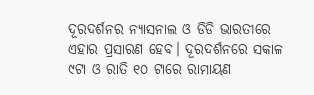ଦୂରଦର୍ଶନର ନ୍ୟାସନାଲ ଓ ଡିଡି ଭାରତୀରେ ଏହାର ପ୍ରସାରଣ ହେବ। ଦୂରଦର୍ଶନରେ ସକାଳ ୯ଟା ଓ ରାତି ୧୦ ଟାରେ ରାମାୟଣ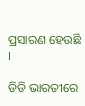ପ୍ରସାରଣ ହେଉଛି ।

ଡିଡି ଭାରତୀରେ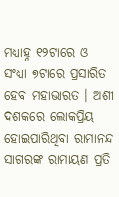ମଧ୍ୟାହ୍ନ ୧୨ଟାରେ ଓ ସଂଧ୍ୟା ୭ଟାରେ ପ୍ରସାରିତ ହେବ ମହାଭାରତ । ଅଶୀ ଦଶକରେ ଲୋକପ୍ରିୟ ହୋଇପାରିଥିବା ରାମାନନ୍ଦ ସାଗରଙ୍କ ରାମାୟଣ ପ୍ରତି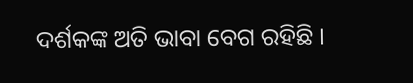ଦର୍ଶକଙ୍କ ଅତି ଭାବା ବେଗ ରହିଛି ।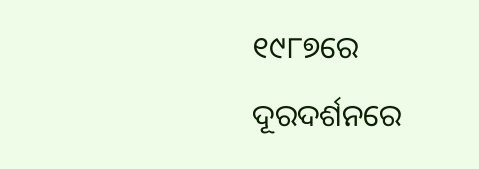୧୯୮୭ରେ ଦୂରଦର୍ଶନରେ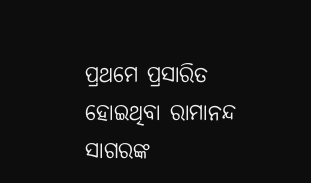ପ୍ରଥମେ ପ୍ରସାରିତ ହୋଇଥିବା ରାମାନନ୍ଦ ସାଗରଙ୍କ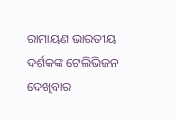ରାମାୟଣ ଭାରତୀୟ ଦର୍ଶକଙ୍କ ଟେଲିଭିଜନ ଦେଖିବାର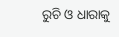ରୁଚି ଓ ଧାରାକୁ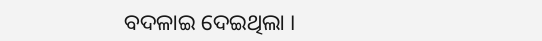ବଦଳାଇ ଦେଇଥିଲା ।